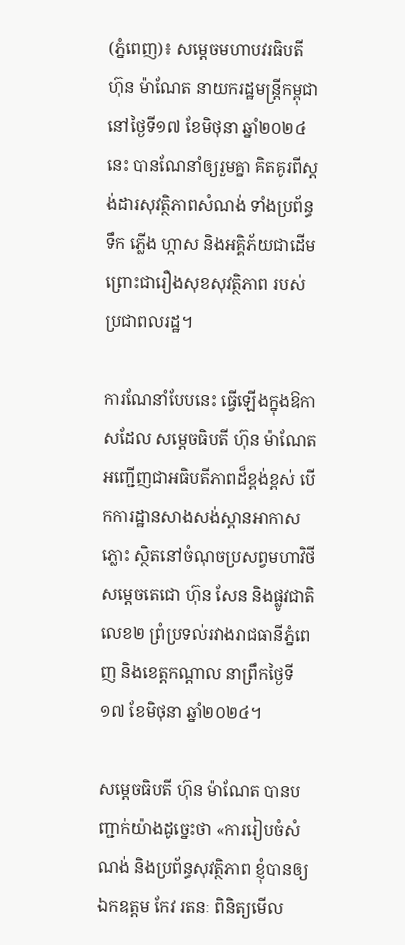(ភ្នំពេញ)៖ សម្តេចមហាបវរធិបតី ហ៊ុន ម៉ាណែត នាយករដ្ឋមន្ត្រីកម្ពុជា នៅថ្ងៃទី១៧ ខែមិថុនា ឆ្នាំ២០២៤នេះ បានណែនាំឲ្យរួមគ្នា គិតគូរពីស្តង់ដារសុវត្ថិភាពសំណង់ ទាំងប្រព័ន្ធទឹក ភ្លើង ហ្កាស និងអគ្គិភ័យជាដើម ព្រោះជារឿងសុខសុវត្ថិភាព របស់ប្រជាពលរដ្ឋ។

ការណែនាំបែបនេះ ធ្វើឡើងក្នុងឱកាសដែល សម្តេចធិបតី ហ៊ុន ម៉ាណែត អញ្ជើញជាអធិបតីភាពដ៏ខ្ពង់ខ្ពស់ បើកការដ្ឋានសាងសង់ស្ពានអាកាសភ្លោះ ស្ថិតនៅចំណុចប្រសព្វមហាវិថីសម្តេចតេជោ ហ៊ុន សែន និងផ្លូវជាតិលេខ២ ព្រំប្រទល់រវាងរាជធានីភ្នំពេញ និងខេត្តកណ្តាល នាព្រឹកថ្ងៃទី១៧ ខែមិថុនា ឆ្នាំ២០២៤។

សម្តេចធិបតី ហ៊ុន ម៉ាណែត បានបញ្ជាក់យ៉ាងដូច្នេះថា «ការរៀបចំសំណង់ និងប្រព័ន្ធសុវត្ថិភាព ខ្ញុំបានឲ្យឯកឧត្ដម កែវ រតនៈ ពិនិត្យមើល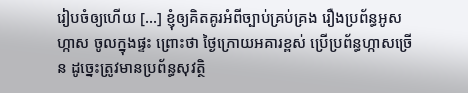រៀបចំឲ្យហើយ [...] ខ្ញុំឲ្យគិតគូរអំពីច្បាប់គ្រប់គ្រង រឿងប្រព័ន្ធអូសហ្កាស ចូលក្នុងផ្ទះ ព្រោះថា ថ្ងៃក្រោយអគារខ្ពស់ ប្រើប្រព័ន្ធហ្កាសច្រើន ដូច្នេះត្រូវមានប្រព័ន្ធសុវត្ថិ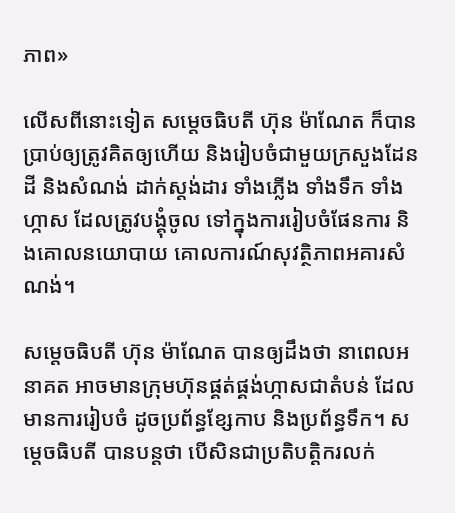ភាព»

លើសពីនោះទៀត សម្តេចធិបតី ហ៊ុន ម៉ាណែត ក៏បានប្រាប់ឲ្យត្រូវគិតឲ្យហើយ និងរៀបចំជាមួយក្រសួងដែនដី និងសំណង់ ដាក់ស្តង់ដារ ទាំងភ្លើង ទាំងទឹក ទាំងហ្កាស ដែលត្រូវបង្គុំចូល ទៅក្នុងការរៀបចំផែនការ និងគោលនយោបាយ គោលការណ៍សុវត្ថិភាពអគារសំណង់។

សម្តេចធិបតី ហ៊ុន ម៉ាណែត បានឲ្យដឹងថា នាពេលអនាគត អាចមានក្រុមហ៊ុនផ្គត់ផ្គង់ហ្កាសជាតំបន់ ដែលមានការរៀបចំ ដូចប្រព័ន្ធខ្សែកាប និងប្រព័ន្ធទឹក។ សម្ដេចធិបតី បានបន្ដថា បើសិនជាប្រតិបត្តិករលក់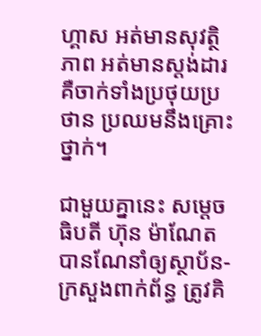ហ្គាស អត់មានសុវត្ថិភាព អត់មានស្តង់ដារ គឺចាក់ទាំងប្រថុយប្រថាន ប្រឈមនឹងគ្រោះថ្នាក់។

ជាមួយគ្នានេះ សម្តេចធិបតី ហ៊ុន ម៉ាណែត បានណែនាំឲ្យស្ថាប័ន-ក្រសួងពាក់ព័ន្ធ ត្រូវគិ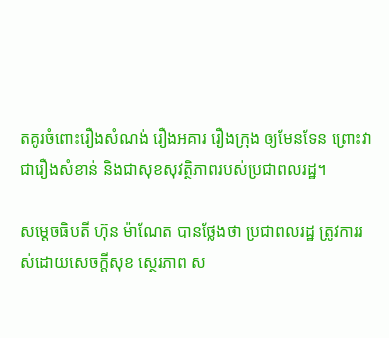តគូរចំពោះរឿងសំណង់ រឿងអគារ រឿងក្រុង ឲ្យមែនទែន ព្រោះវាជារឿងសំខាន់ និងជាសុខសុវត្ថិភាពរបស់ប្រជាពលរដ្ឋ។

សម្តេចធិបតី ហ៊ុន ម៉ាណែត បានថ្លែងថា ប្រជាពលរដ្ឋ ត្រូវការរស់ដោយសេចក្ដីសុខ ស្ថេរភាព ស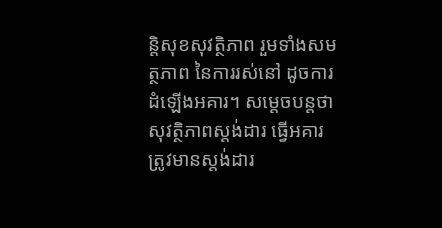ន្តិសុខសុវត្ថិភាព រួមទាំងសមត្ថភាព នៃការរស់នៅ ដូចការដំឡើងអគារ។ សម្ដេចបន្ដថា សុវត្ថិភាពស្តង់ដារ ធ្វើអគារត្រូវមានស្តង់ដារ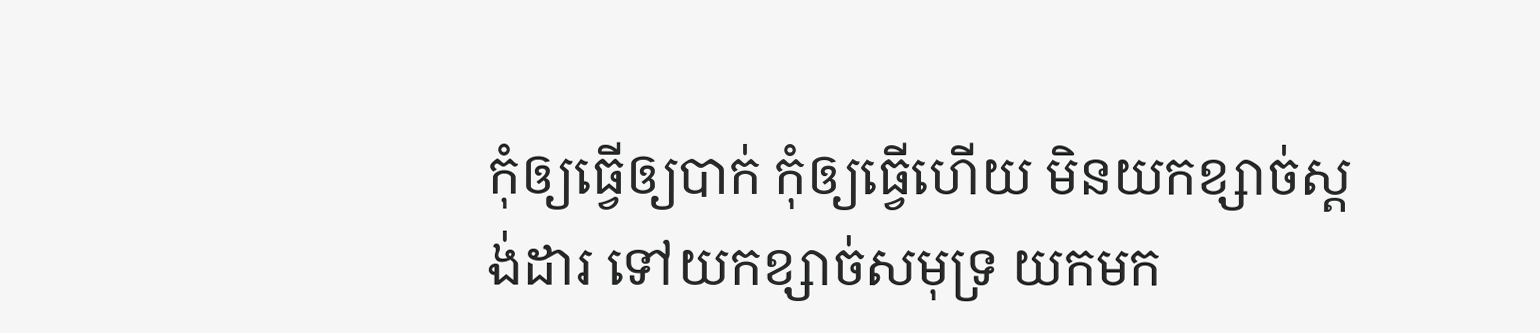កុំឲ្យធ្វើឲ្យបាក់ កុំឲ្យធ្វើហើយ មិនយកខ្សាច់ស្តង់ដារ ទៅយកខ្សាច់សមុទ្រ យកមក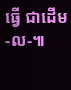ធ្វើ ជាដើម-ល-៕